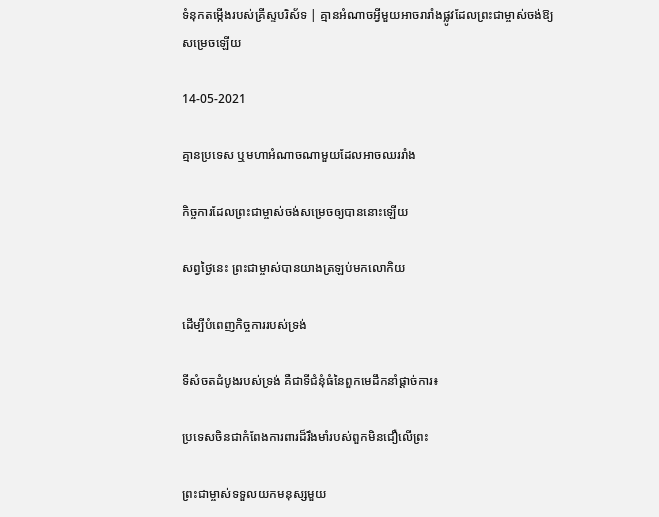ទំនុកតម្កើងរបស់គ្រីស្ទបរិស័ទ | គ្មានអំណាចអ្វីមួយអាចរារាំងផ្លូវដែលព្រះជាម្ចាស់ចង់ឱ្យសម្រេចឡើយ

14-05-2021

គ្មានប្រទេស ឬមហាអំណាចណាមួយដែលអាចឈររាំង

កិច្ចការដែលព្រះជាម្ចាស់ចង់សម្រេចឲ្យបាននោះឡើយ

សព្វថ្ងៃនេះ ព្រះជាម្ចាស់បានយាងត្រឡប់មកលោកិយ

ដើម្បីបំពេញកិច្ចការរបស់ទ្រង់

ទីសំចតដំបូងរបស់ទ្រង់ គឺជាទីជំនុំធំនៃពួកមេដឹកនាំផ្ដាច់ការ៖

ប្រទេសចិនជាកំពែងការពារដ៏រឹងមាំរបស់ពួកមិនជឿលើព្រះ

ព្រះជាម្ចាស់ទទួលយកមនុស្សមួយ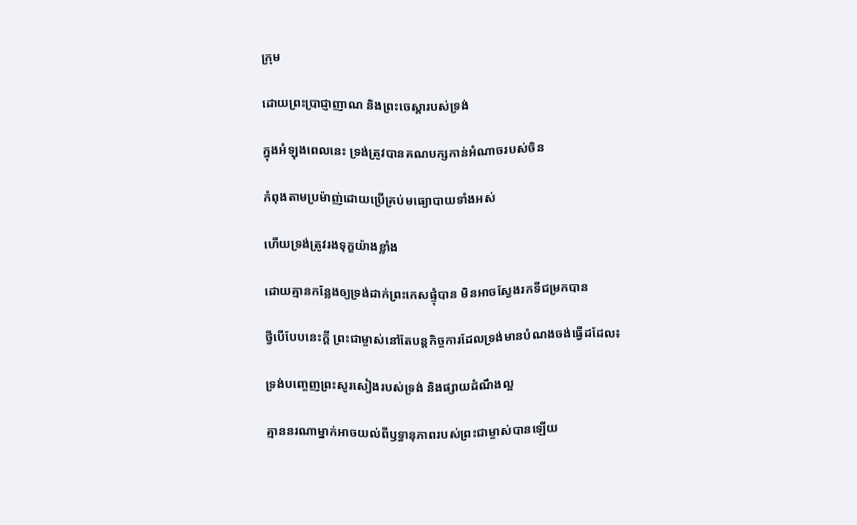ក្រុម

ដោយព្រះប្រាជ្ញាញាណ និងព្រះចេស្ដារបស់ទ្រង់

ក្នុងអំឡុងពេលនេះ ទ្រង់ត្រូវបានគណបក្សកាន់អំណាចរបស់ចិន

កំពុងតាមប្រម៉ាញ់ដោយប្រើគ្រប់មធ្យោបាយទាំងអស់

ហើយទ្រង់ត្រូវរងទុក្ខយ៉ាងខ្លាំង

ដោយគ្មានកន្លែងឲ្យទ្រង់ដាក់ព្រះកេសផ្ទុំបាន មិនអាចស្វែងរកទីជម្រកបាន

ថ្វីបើបែបនេះក្ដី ព្រះជាម្ចាស់នៅតែបន្តកិច្ចការដែលទ្រង់មានបំណងចង់ធ្វើដដែល៖

ទ្រង់បញ្ចេញព្រះសូរសៀងរបស់ទ្រង់ និងផ្សាយដំណឹងល្អ

គ្មាននរណាម្នាក់អាចយល់ពីឫទ្ធានុភាពរបស់ព្រះជាម្ចាស់បានឡើយ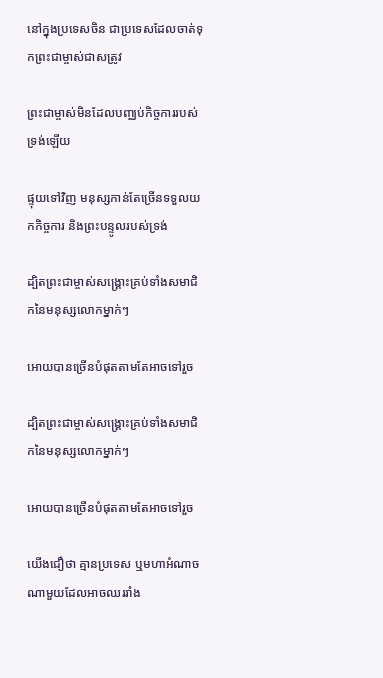នៅក្នុងប្រទេសចិន ជាប្រទេសដែលចាត់ទុកព្រះជាម្ចាស់ជាសត្រូវ

ព្រះជាម្ចាស់មិនដែលបញ្ឈប់កិច្ចការរបស់ទ្រង់ឡើយ

ផ្ទុយទៅវិញ មនុស្សកាន់តែច្រើនទទួលយកកិច្ចការ និងព្រះបន្ទូលរបស់ទ្រង់

ដ្បិតព្រះជាម្ចាស់សង្គ្រោះគ្រប់ទាំងសមាជិកនៃមនុស្សលោកម្នាក់ៗ

អោយបានច្រើនបំផុតតាមតែអាចទៅរួច

ដ្បិតព្រះជាម្ចាស់សង្គ្រោះគ្រប់ទាំងសមាជិកនៃមនុស្សលោកម្នាក់ៗ

អោយបានច្រើនបំផុតតាមតែអាចទៅរួច

យើងជឿថា គ្មានប្រទេស ឬមហាអំណាចណាមួយដែលអាចឈររាំង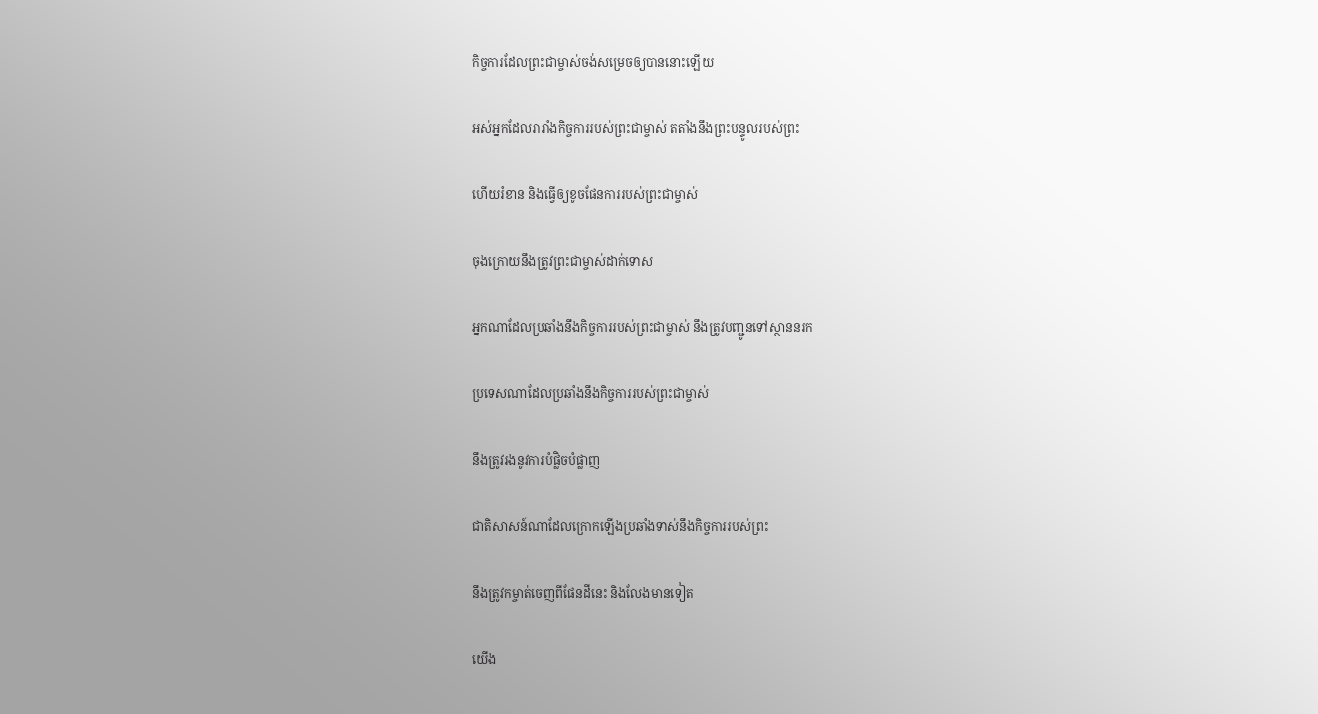កិច្ចការដែលព្រះជាម្ចាស់ចង់សម្រេចឲ្យបាននោះឡើយ

អស់អ្នកដែលរារាំងកិច្ចការរបស់ព្រះជាម្ចាស់ តតាំងនឹងព្រះបន្ទូលរបស់ព្រះ

ហើយរំខាន និងធ្វើឲ្យខូចផែនការរបស់ព្រះជាម្ចាស់

ចុងក្រោយនឹងត្រូវព្រះជាម្ចាស់ដាក់ទោស

អ្នកណាដែលប្រឆាំងនឹងកិច្ចការរបស់ព្រះជាម្ចាស់ នឹងត្រូវបញ្ជូនទៅស្ថាននរក

ប្រទេសណាដែលប្រឆាំងនឹងកិច្ចការរបស់ព្រះជាម្ចាស់

នឹងត្រូវរងនូវការបំផ្លិចបំផ្លាញ

ជាតិសាសន៍ណាដែលក្រោកឡើងប្រឆាំងទាស់នឹងកិច្ចការរបស់ព្រះ

នឹងត្រូវកម្ចាត់ចេញពីផែនដីនេះ និងលែងមានទៀត

យើង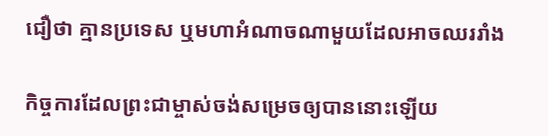ជឿថា គ្មានប្រទេស ឬមហាអំណាចណាមួយដែលអាចឈររាំង

កិច្ចការដែលព្រះជាម្ចាស់ចង់សម្រេចឲ្យបាននោះឡើយ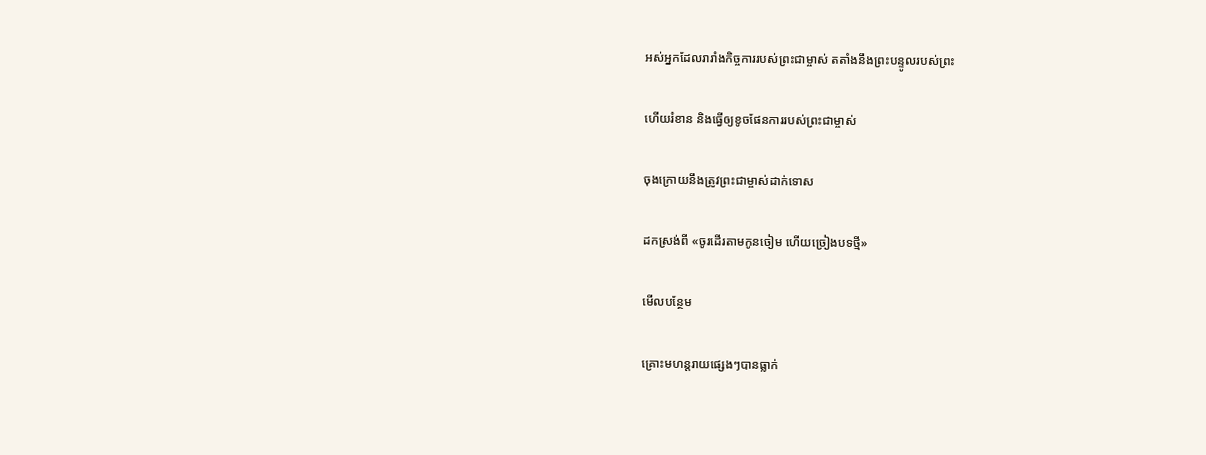អស់អ្នកដែលរារាំងកិច្ចការរបស់ព្រះជាម្ចាស់ តតាំងនឹងព្រះបន្ទូលរបស់ព្រះ

ហើយរំខាន និងធ្វើឲ្យខូចផែនការរបស់ព្រះជាម្ចាស់

ចុងក្រោយនឹងត្រូវព្រះជាម្ចាស់ដាក់ទោស

ដកស្រង់ពី «ចូរដើរតាមកូនចៀម ហើយច្រៀងបទថ្មី»

មើលបន្ថែម

គ្រោះមហន្តរាយផ្សេងៗបានធ្លាក់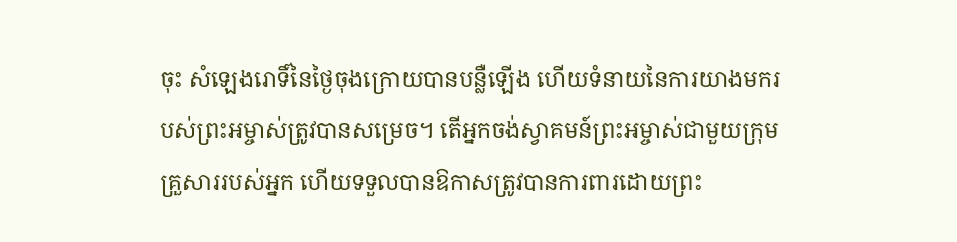ចុះ សំឡេងរោទិ៍នៃថ្ងៃចុងក្រោយបានបន្លឺឡើង ហើយទំនាយនៃការយាងមករបស់ព្រះអម្ចាស់ត្រូវបានសម្រេច។ តើអ្នកចង់ស្វាគមន៍ព្រះអម្ចាស់ជាមួយក្រុមគ្រួសាររបស់អ្នក ហើយទទួលបានឱកាសត្រូវបានការពារដោយព្រះ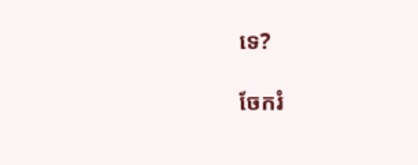ទេ?

ចែករំ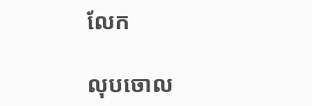លែក

លុបចោល